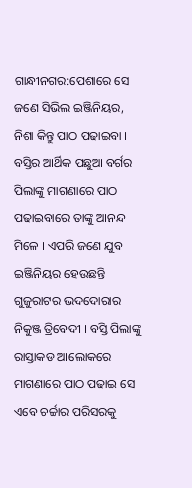ଗାନ୍ଧୀନଗର:ପେଶାରେ ସେ ଜଣେ ସିଭିଲ ଇଞ୍ଜିନିୟର, ନିଶା କିନ୍ତୁ ପାଠ ପଢାଇବା । ବସ୍ତିର ଆର୍ଥିକ ପଛୁଆ ବର୍ଗର ପିଲାଙ୍କୁ ମାଗଣାରେ ପାଠ ପଢାଇବାରେ ତାଙ୍କୁ ଆନନ୍ଦ ମିଳେ । ଏପରି ଜଣେ ଯୁବ ଇଞ୍ଜିନିୟର ହେଉଛନ୍ତି ଗୁଜୁରାଟର ଭଦଦୋରାର ନିକୁଞ୍ଜ ତ୍ରିବେଦୀ । ବସ୍ତି ପିଲାଙ୍କୁ ରାସ୍ତାକଡ ଆଲୋକରେ ମାଗଣାରେ ପାଠ ପଢାଇ ସେ ଏବେ ଚର୍ଚ୍ଚାର ପରିସରକୁ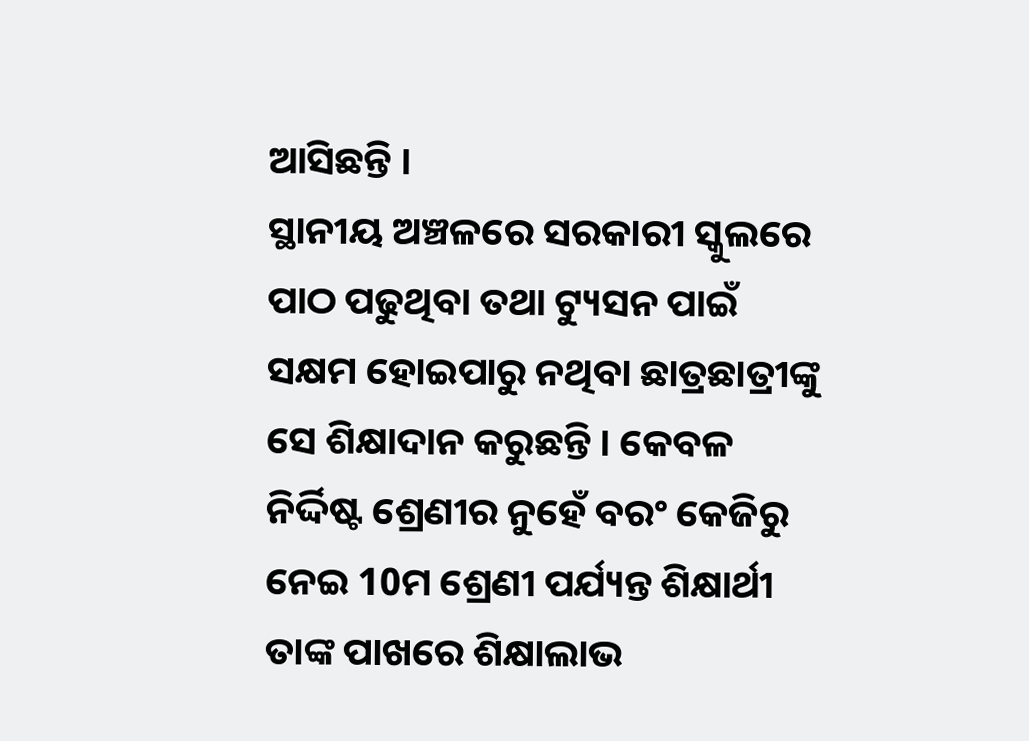ଆସିଛନ୍ତି ।
ସ୍ଥାନୀୟ ଅଞ୍ଚଳରେ ସରକାରୀ ସ୍କୁଲରେ ପାଠ ପଢୁଥିବା ତଥା ଟ୍ୟୁସନ ପାଇଁ ସକ୍ଷମ ହୋଇପାରୁ ନଥିବା ଛାତ୍ରଛାତ୍ରୀଙ୍କୁ ସେ ଶିକ୍ଷାଦାନ କରୁଛନ୍ତି । କେବଳ ନିର୍ଦ୍ଦିଷ୍ଟ ଶ୍ରେଣୀର ନୁହେଁ ବରଂ କେଜିରୁ ନେଇ 10ମ ଶ୍ରେଣୀ ପର୍ଯ୍ୟନ୍ତ ଶିକ୍ଷାର୍ଥୀ ତାଙ୍କ ପାଖରେ ଶିକ୍ଷାଲାଭ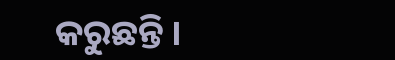କରୁଛନ୍ତି ।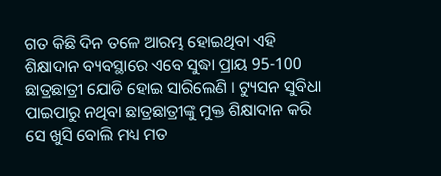ଗତ କିଛି ଦିନ ତଳେ ଆରମ୍ଭ ହୋଇଥିବା ଏହି ଶିକ୍ଷାଦାନ ବ୍ୟବସ୍ଥାରେ ଏବେ ସୁଦ୍ଧା ପ୍ରାୟ 95-100 ଛାତ୍ରଛାତ୍ରୀ ଯୋଡି ହୋଇ ସାରିଲେଣି । ଟ୍ୟୁସନ ସୁବିଧା ପାଇପାରୁ ନଥିବା ଛାତ୍ରଛାତ୍ରୀଙ୍କୁ ମୁକ୍ତ ଶିକ୍ଷାଦାନ କରି ସେ ଖୁସି ବୋଲି ମଧ୍ୟ ମତ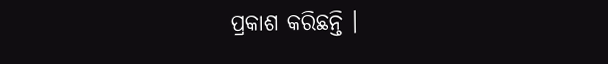ପ୍ରକାଶ କରିଛନ୍ତି ।